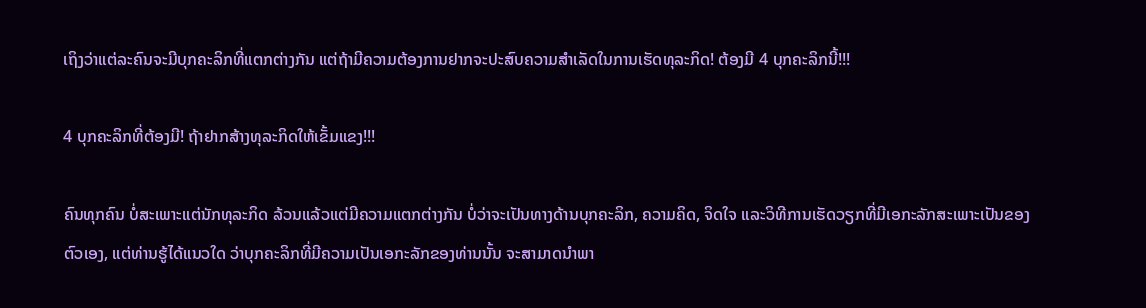ເຖິງວ່າແຕ່ລະຄົນຈະມີບຸກຄະລິກທີ່ແຕກຕ່າງກັນ ແຕ່ຖ້າມີຄວາມຕ້ອງການຢາກຈະປະສົບຄວາມສໍາເລັດໃນການເຮັດທຸລະກິດ! ຕ້ອງມີ 4 ບຸກຄະລິກນີ້!!!

4 ບຸກຄະລິກທີ່ຕ້ອງມີ! ຖ້າຢາກສ້າງທຸລະກິດໃຫ້ເຂັ້ມແຂງ!!!

ຄົນທຸກຄົນ ບໍ່ສະເພາະແຕ່ນັກທຸລະກິດ ລ້ວນແລ້ວແຕ່ມີຄວາມແຕກຕ່າງກັນ ບໍ່ວ່າຈະເປັນທາງດ້ານບຸກຄະລິກ, ຄວາມຄິດ, ຈິດໃຈ ແລະວິທີການເຮັດວຽກທີ່ມີເອກະລັກສະເພາະເປັນຂອງຕົວເອງ, ແຕ່ທ່ານຮູ້ໄດ້ແນວໃດ ວ່າບຸກຄະລິກທີ່ມີຄວາມເປັນເອກະລັກຂອງທ່ານນັ້ນ ຈະສາມາດນໍາພາ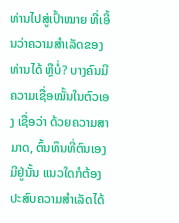ທ່ານໄປສູ່ເປົ້າໝາຍ ທີ່ເອີ້ນວ່າຄວາມສໍາເລັດຂອງທ່ານໄດ້ ຫຼືບໍ່? ບາງຄົນມີຄວາມເຊື່ອໝັ້ນໃນຕົວເອງ ເຊື່ອວ່າ ດ້ວຍຄວາມສາມາດ, ຕົ້ນທຶນທີ່ຕົນເອງມີຢູ່ນັ້ນ ແນວໃດກໍຕ້ອງປະສົບຄວາມສໍາເລັດໄດ້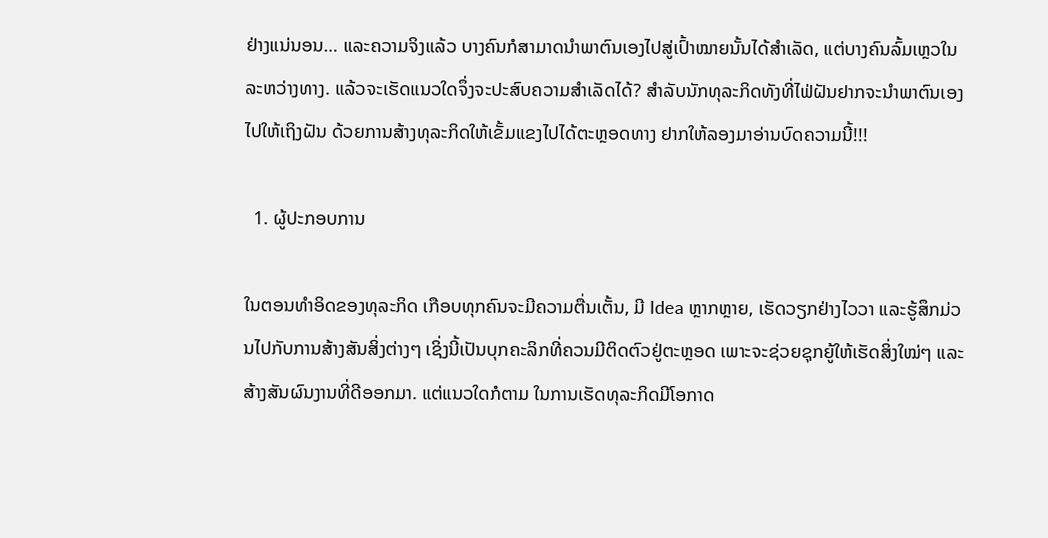ຢ່າງແນ່ນອນ… ແລະຄວາມຈິງແລ້ວ ບາງຄົນກໍສາມາດນໍາພາຕົນເອງໄປສູ່ເປົ້າໝາຍນັ້ນໄດ້ສໍາເລັດ, ແຕ່ບາງຄົນລົ້ມເຫຼວໃນລະຫວ່າງທາງ. ແລ້ວຈະເຮັດແນວໃດຈຶ່ງຈະປະສົບຄວາມສໍາເລັດໄດ້? ສໍາລັບນັກທຸລະກິດທັງທີ່ໄຟ່ຝັນຢາກຈະນໍາພາຕົນເອງໄປໃຫ້ເຖິງຝັນ ດ້ວຍການສ້າງທຸລະກິດໃຫ້ເຂັ້ມແຂງໄປໄດ້ຕະຫຼອດທາງ ຢາກໃຫ້ລອງມາອ່ານບົດຄວາມນີ້!!!

  1. ຜູ້ປະກອບການ

ໃນຕອນທໍາອິດຂອງທຸລະກິດ ເກືອບທຸກຄົນຈະມີຄວາມຕື່ນເຕັ້ນ, ມີ Idea ຫຼາກຫຼາຍ, ເຮັດວຽກຢ່າງໄວວາ ແລະຮູ້ສຶກມ່ວນໄປກັບການສ້າງສັນສິ່ງຕ່າງໆ ເຊິ່ງນີ້ເປັນບຸກຄະລິກທີ່ຄວນມີຕິດຕົວຢູ່ຕະຫຼອດ ເພາະຈະຊ່ວຍຊຸກຍູ້ໃຫ້ເຮັດສິ່ງໃໝ່ໆ ແລະສ້າງສັນຜົນງານທີ່ດີອອກມາ. ແຕ່ແນວໃດກໍຕາມ ໃນການເຮັດທຸລະກິດມີໂອກາດ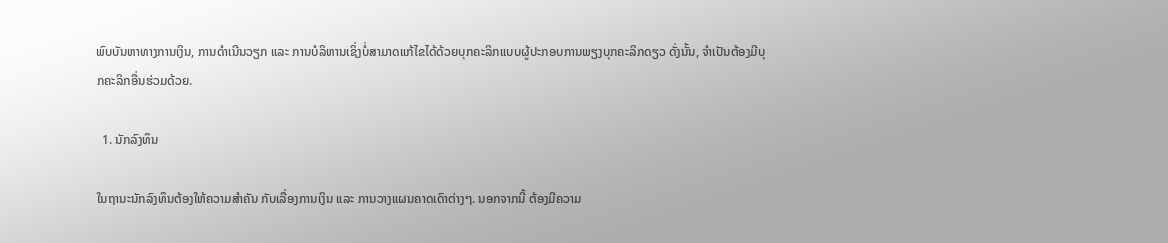ພົບບັນຫາທາງການເງິນ, ການດໍາເນີນວຽກ ແລະ ການບໍລິຫານເຊິ່ງບໍ່ສາມາດແກ້ໄຂໄດ້ດ້ວຍບຸກຄະລິກແບບຜູ້ປະກອບການພຽງບຸກຄະລິກດຽວ ດັ່ງນັ້ນ, ຈໍາເປັນຕ້ອງມີບຸກຄະລິກອື່ນຮ່ວມດ້ວຍ.

  1. ນັກລົງທຶນ

ໃນຖານະນັກລົງທຶນຕ້ອງໃຫ້ຄວາມສໍາຄັນ ກັບເລື່ອງການເງິນ ແລະ ການວາງແຜນຄາດເດົາຕ່າງໆ. ນອກຈາກນີ້ ຕ້ອງມີຄວາມ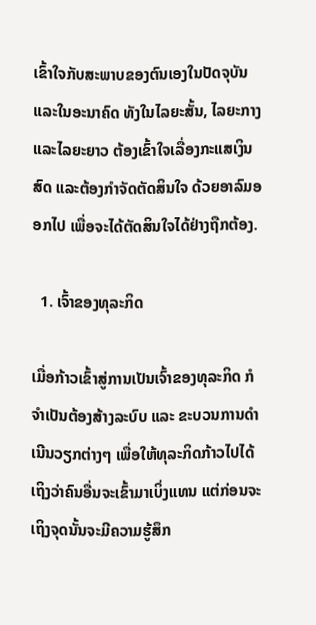ເຂົ້າໃຈກັບສະພາບຂອງຕົນເອງໃນປັດຈຸບັນ ແລະໃນອະນາຄົດ ທັງໃນໄລຍະສັ້ນ, ໄລຍະກາງ ແລະໄລຍະຍາວ ຕ້ອງເຂົ້າໃຈເລື່ອງກະແສເງິນສົດ ແລະຕ້ອງກໍາຈັດຕັດສິນໃຈ ດ້ວຍອາລົມອອກໄປ ເພື່ອຈະໄດ້ຕັດສິນໃຈໄດ້ຢ່າງຖືກຕ້ອງ.

  1. ເຈົ້າຂອງທຸລະກິດ

ເມື່ອກ້າວເຂົ້າສູ່ການເປັນເຈົ້າຂອງທຸລະກິດ ກໍຈໍາເປັນຕ້ອງສ້າງລະບົບ ແລະ ຂະບວນການດໍາເນີນວຽກຕ່າງໆ ເພື່ອໃຫ້ທຸລະກິດກ້າວໄປໄດ້ ເຖິງວ່າຄົນອື່ນຈະເຂົ້າມາເບິ່ງແທນ ແຕ່ກ່ອນຈະເຖິງຈຸດນັ້ນຈະມີຄວາມຮູ້ສຶກ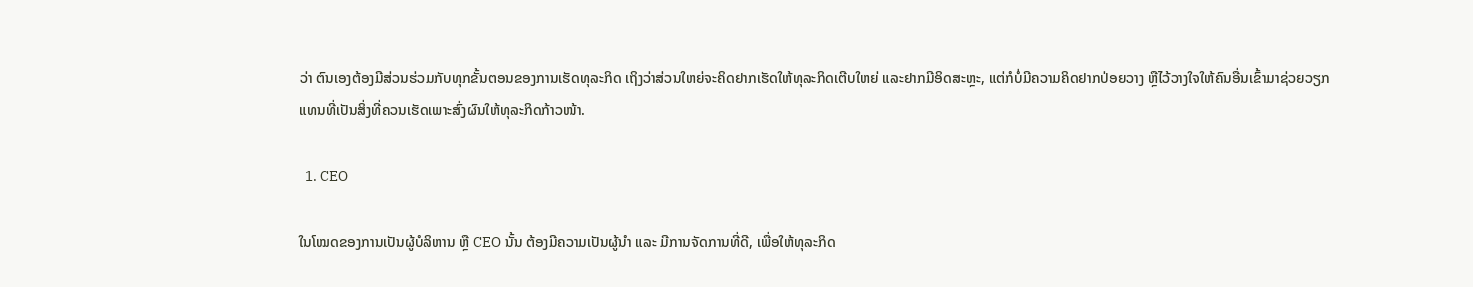ວ່າ ຕົນເອງຕ້ອງມີສ່ວນຮ່ວມກັບທຸກຂັ້ນຕອນຂອງການເຮັດທຸລະກິດ ເຖິງວ່າສ່ວນໃຫຍ່ຈະຄິດຢາກເຮັດໃຫ້ທຸລະກິດເຕີບໃຫຍ່ ແລະຢາກມີອິດສະຫຼະ, ແຕ່ກໍບໍ່ມີຄວາມຄິດຢາກປ່ອຍວາງ ຫຼືໄວ້ວາງໃຈໃຫ້ຄົນອື່ນເຂົ້າມາຊ່ວຍວຽກ ແທນທີ່ເປັນສິ່ງທີ່ຄວນເຮັດເພາະສົ່ງຜົນໃຫ້ທຸລະກິດກ້າວໜ້າ.

  1. CEO

ໃນໂໝດຂອງການເປັນຜູ້ບໍລິຫານ ຫຼື CEO ນັ້ນ ຕ້ອງມີຄວາມເປັນຜູ້ນໍາ ແລະ ມີການຈັດການທີ່ດີ, ເພື່ອໃຫ້ທຸລະກິດ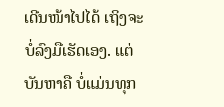ເດີນໜ້າໄປໄດ້ ເຖິງຈະບໍ່ລົງມືເຮັດເອງ. ແຕ່ບັນຫາຄື ບໍ່ແມ່ນທຸກ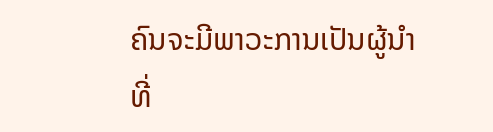ຄົນຈະມີພາວະການເປັນຜູ້ນໍາທີ່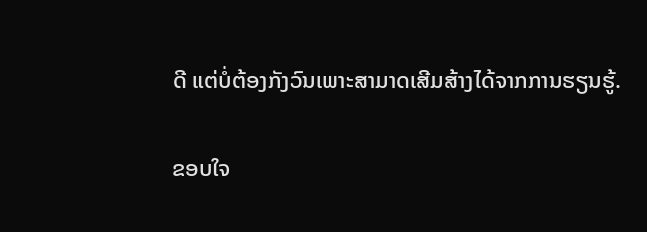ດີ ແຕ່ບໍ່ຕ້ອງກັງວົນເພາະສາມາດເສີມສ້າງໄດ້ຈາກການຮຽນຮູ້.

ຂອບໃຈ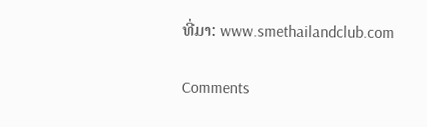ທີ່ມາ: www.smethailandclub.com

Comments